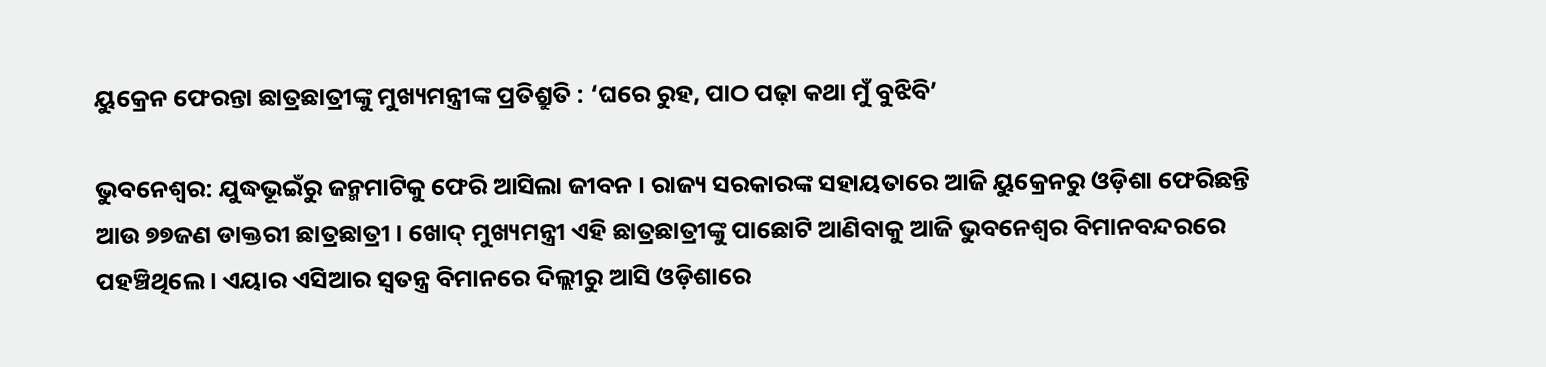ୟୁକ୍ରେନ ଫେରନ୍ତା ଛାତ୍ରଛାତ୍ରୀଙ୍କୁ ମୁଖ୍ୟମନ୍ତ୍ରୀଙ୍କ ପ୍ରତିଶ୍ରୁତି : ‘ଘରେ ରୁହ, ପାଠ ପଢ଼ା କଥା ମୁଁ ବୁଝିବି’

ଭୁବନେଶ୍ୱର: ଯୁଦ୍ଧଭୂଇଁରୁ ଜନ୍ମମାଟିକୁ ଫେରି ଆସିଲା ଜୀବନ । ରାଜ୍ୟ ସରକାରଙ୍କ ସହାୟତାରେ ଆଜି ୟୁକ୍ରେନରୁ ଓଡ଼ିଶା ଫେରିଛନ୍ତି ଆଉ ୭୭ଜଣ ଡାକ୍ତରୀ ଛାତ୍ରଛାତ୍ରୀ । ଖୋଦ୍ ମୁଖ୍ୟମନ୍ତ୍ରୀ ଏହି ଛାତ୍ରଛାତ୍ରୀଙ୍କୁ ପାଛୋଟି ଆଣିବାକୁ ଆଜି ଭୁବନେଶ୍ବର ବିମାନବନ୍ଦରରେ ପହଞ୍ଚିଥିଲେ । ଏୟାର ଏସିଆର ସ୍ବତନ୍ତ୍ର ବିମାନରେ ଦିଲ୍ଲୀରୁ ଆସି ଓଡ଼ିଶାରେ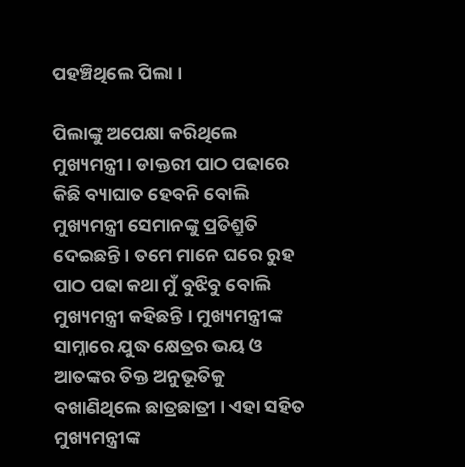ପହଞ୍ଚିଥିଲେ ପିଲା ।

ପିଲାଙ୍କୁ ଅପେକ୍ଷା କରିଥିଲେ ମୁଖ୍ୟମନ୍ତ୍ରୀ। ଡାକ୍ତରୀ ପାଠ ପଢାରେ କିଛି ବ୍ୟାଘାତ ହେବନି ବୋଲି ମୁଖ୍ୟମନ୍ତ୍ରୀ ସେମାନଙ୍କୁ ପ୍ରତିଶ୍ରୁତି ଦେଇଛନ୍ତି । ତମେ ମାନେ ଘରେ ରୁହ ପାଠ ପଢା କଥା ମୁଁ ବୁଝିବୁ ବୋଲି ମୁଖ୍ୟମନ୍ତ୍ରୀ କହିଛନ୍ତି । ମୁଖ୍ୟମନ୍ତ୍ରୀଙ୍କ ସାମ୍ନାରେ ଯୁଦ୍ଧ କ୍ଷେତ୍ରର ଭୟ ଓ ଆତଙ୍କର ତିକ୍ତ ଅନୁଭୂତିକୁ ବଖାଣିଥିଲେ ଛାତ୍ରଛାତ୍ରୀ । ଏହା ସହିତ ମୁଖ୍ୟମନ୍ତ୍ରୀଙ୍କ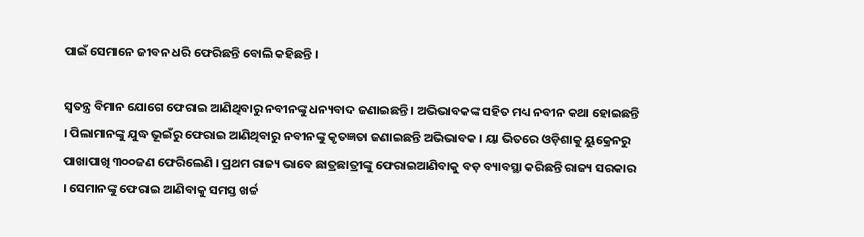ପାଇଁ ସେମାନେ ଜୀବନ ଧରି ଫେରିଛନ୍ତି ବୋଲି କହିଛନ୍ତି ।

ସ୍ବତନ୍ତ୍ର ବିମାନ ଯୋଗେ ଫେରାଇ ଆଣିଥିବାରୁ ନବୀନଙ୍କୁ ଧନ୍ୟବାଦ ଜଣାଇଛନ୍ତି । ଅଭିଭାବକଙ୍କ ସହିତ ମଧ୍ୟ ନବୀନ କଥା ହୋଇଛନ୍ତି । ପିଲାମାନଙ୍କୁ ଯୁଦ୍ଧ ଭୂଇଁରୁ ଫେରାଇ ଆଣିଥିବାରୁ ନବୀନଙ୍କୁ କୃତଜ୍ଞତା ଜଣାଇଛନ୍ତି ଅଭିଭାବକ । ୟା ଭିତରେ ଓଡ଼ିଶାକୁ ୟୁକ୍ରେନରୁ ପାଖାପାଖି ୩୦୦ଜଣ ଫେରିଲେଣି । ପ୍ରଥମ ରାଜ୍ୟ ଭାବେ ଛାତ୍ରଛାତ୍ରୀଙ୍କୁ ଫେରାଇଆଣିବାକୁ ବଡ଼ ବ୍ୟାବସ୍ଥା କରିଛନ୍ତି ରାଜ୍ୟ ସରକାର । ସେମାନଙ୍କୁ ଫେରାଇ ଆଣିବାକୁ ସମସ୍ତ ଖର୍ଚ୍ଚ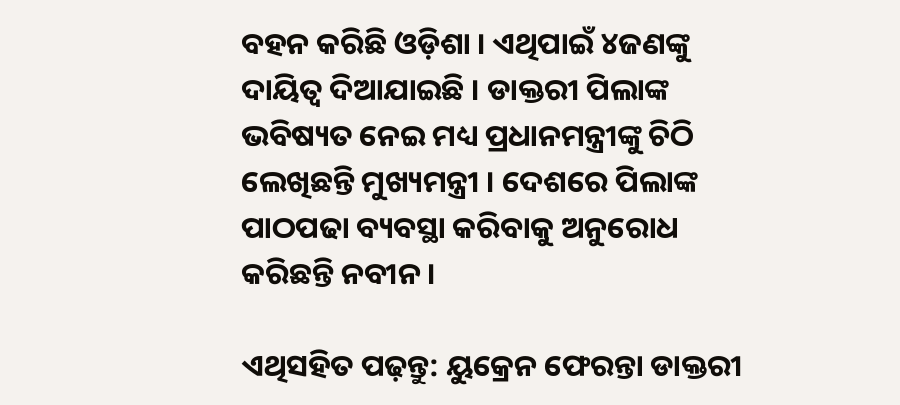ବହନ କରିଛି ଓଡ଼ିଶା । ଏଥିପାଇଁ ୪ଜଣଙ୍କୁ ଦାୟିତ୍ବ ଦିଆଯାଇଛି । ଡାକ୍ତରୀ ପିଲାଙ୍କ ଭବିଷ୍ୟତ ନେଇ ମଧ୍ୟ ପ୍ରଧାନମନ୍ତ୍ରୀଙ୍କୁ ଚିଠି ଲେଖିଛନ୍ତି ମୁଖ୍ୟମନ୍ତ୍ରୀ । ଦେଶରେ ପିଲାଙ୍କ ପାଠପଢା ବ୍ୟବସ୍ଥା କରିବାକୁ ଅନୁରୋଧ କରିଛନ୍ତି ନବୀନ ।

ଏଥିସହିତ ପଢ଼ନ୍ତୁ: ୟୁକ୍ରେନ ଫେରନ୍ତା ଡାକ୍ତରୀ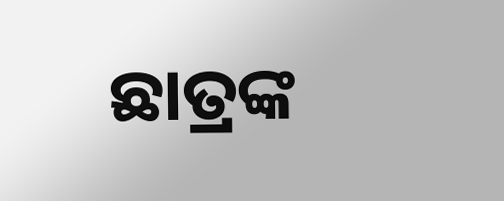ଛାତ୍ରଙ୍କ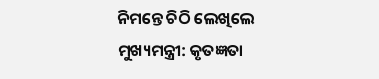ନିମନ୍ତେ ଚିଠି ଲେଖିଲେ ମୁଖ୍ୟମନ୍ତ୍ରୀ: କୃତଜ୍ଞତା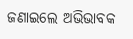ଜଣାଇଲେ ଅଭିଭାବକ